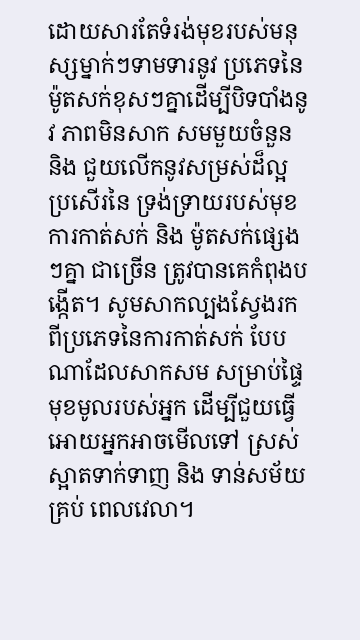ដោយសារតែទំរង់មុខរបស់មនុស្សម្នាក់ៗទាមទារនូវ ប្រភេទនៃម៉ូតសក់ខុសៗគ្នាដើម្បីបិទបាំងនូវ ភាពមិនសាក សមមួយចំនួន និង ជួយលើកនូវសម្រស់ដ៏ល្អប្រសើរនៃ ទ្រង់ទ្រាយរបស់មុខ ការកាត់សក់ និង ម៉ូតសក់ផ្សេងៗគ្នា ជាច្រើន ត្រូវបានគេកំពុងបង្កើត។ សូមសាកល្បងស្វែងរក ពីប្រភេទនៃការកាត់សក់ បែបណាដែលសាកសម សម្រាប់ផ្ទៃមុខមូលរបស់អ្នក ដើម្បីជួយធ្វើអោយអ្នកអាចមើលទៅ ស្រស់ស្អាតទាក់ទាញ និង ទាន់សម័យគ្រប់ ពេលវេលា។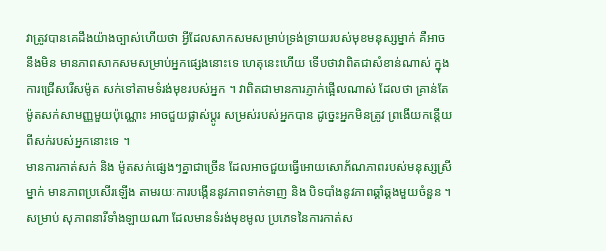វាត្រូវបានគេដឹងយ៉ាងច្បាស់ហើយថា អ្វីដែលសាកសមសម្រាប់ទ្រង់ទ្រាយរបស់មុខមនុស្សម្នាក់ គឺអាចនឹងមិន មានភាពសាកសមសម្រាប់អ្នកផ្សេងនោះទេ ហេតុនេះហើយ ទើបថាវាពិតជាសំខាន់ណាស់ ក្នុងការជ្រើសរើសម៉ូត សក់ទៅតាមទំរង់មុខរបស់អ្នក ។ វាពិតជាមានការភ្ញាក់ផ្អើលណាស់ ដែលថា គ្រាន់តែម៉ូតសក់សាមញ្ញមួយប៉ុណ្ណោះ អាចជួយផ្លាស់ប្តូរ សម្រស់របស់អ្នកបាន ដូច្នេះអ្នកមិនត្រូវ ព្រងើយកន្តើយពីសក់របស់អ្នកនោះទេ ។
មានការកាត់សក់ និង ម៉ូតសក់ផ្សេងៗគ្នាជាច្រើន ដែលអាចជួយធ្វើអោយសោភ័ណភាពរបស់មនុស្សស្រី ម្នាក់ មានភាពប្រសើរឡើង តាមរយៈការបង្កើននូវភាពទាក់ទាញ និង បិទបាំងនូវភាពឆ្គាំឆ្គងមួយចំនួន ។ សម្រាប់ សុភាពនារីទាំងឡាយណា ដែលមានទំរង់មុខមូល ប្រភេទនៃការកាត់ស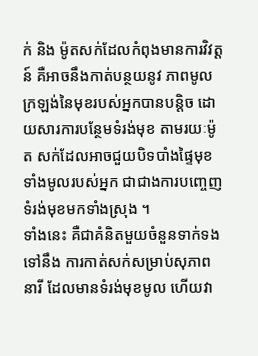ក់ និង ម៉ូតសក់ដែលកំពុងមានការវិវត្តន៍ គឺអាចនឹងកាត់បន្ថយនូវ ភាពមូលក្រឡង់នៃមុខរបស់អ្នកបានបន្តិច ដោយសារការបន្ថែមទំរង់មុខ តាមរយៈម៉ូត សក់ដែលអាចជួយបិទបាំងផ្ទៃមុខទាំងមូលរបស់អ្នក ជាជាងការបញ្ចេញទំរង់មុខមកទាំងស្រុង ។
ទាំងនេះ គឺជាគំនិតមួយចំនួនទាក់ទងទៅនឹង ការកាត់សក់សម្រាប់សុភាពនារី ដែលមានទំរង់មុខមូល ហើយវា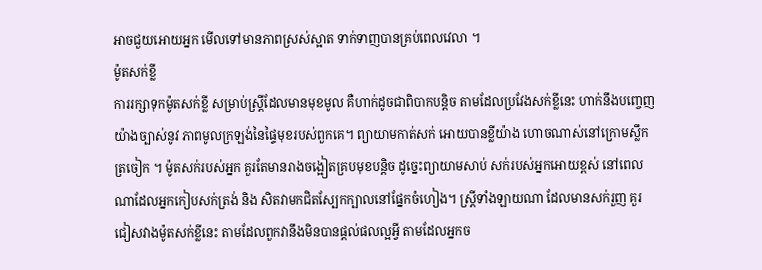អាចជួយអោយអ្នក មើលទៅមានភាពស្រស់ស្អាត ទាក់ទាញបានគ្រប់ពេលវេលា ។
ម៉ូតសក់ខ្លី
ការរក្សាទុកម៉ូតសក់ខ្លី សម្រាប់ស្ត្រីដែលមានមុខមូល គឺហាក់ដូចជាពិបាកបន្តិច តាមដែលប្រវែងសក់ខ្លីនេះ ហាក់នឹងបញ្ចេញយ៉ាងច្បាស់នូវ ភាពមូលក្រឡង់នៃផ្ទៃមុខរបស់ពួកគេ។ ព្យាយាមកាត់សក់ អោយបានខ្លីយ៉ាង ហោចណាស់នៅក្រោមស្លឹកត្រចៀក ។ ម៉ូតសក់របស់អ្នក គួរតែមានរាងចង្អៀតគ្របមុខបន្តិច ដូច្នេះព្យាយាមសាប់ សក់របស់អ្នកអោយខ្ពស់ នៅពេលណាដែលអ្នកកៀបសក់ត្រង់ និង សិតវាមកជិតស្បែកក្បាលនៅផ្នែកចំហៀង។ ស្ត្រីទាំងឡាយណា ដែលមានសក់រួញ គួរជៀសវាងម៉ូតសក់ខ្លីនេះ តាមដែលពួកវានឹងមិនបានផ្តល់ផលល្អអ្វី តាមដែលអ្នកច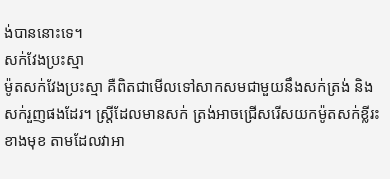ង់បាននោះទេ។
សក់វែងប្រះស្មា
ម៉ូតសក់វែងប្រះស្មា គឺពិតជាមើលទៅសាកសមជាមួយនឹងសក់ត្រង់ និង សក់រួញផងដែរ។ ស្ត្រីដែលមានសក់ ត្រង់អាចជ្រើសរើសយកម៉ូតសក់ខ្លីរះខាងមុខ តាមដែលវាអា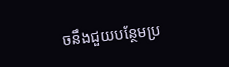ចនឹងជួយបន្ថែមប្រ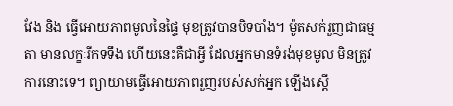វែង និង ធ្វើអោយភាពមូលនៃផ្ទៃ មុខត្រូវបានបិទបាំង។ ម៉ូតសក់រួញជាធម្មតា មានលក្ខៈរីកទទឹង ហើយនេះគឺជាអ្វី ដែលអ្នកមានទំរង់មុខមូល មិនត្រូវការនោះទេ។ ព្យាយាមធ្វើអោយភាពរួញរបស់សក់អ្នក ឡើងស្តើ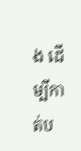ង ដើម្បីកាត់ប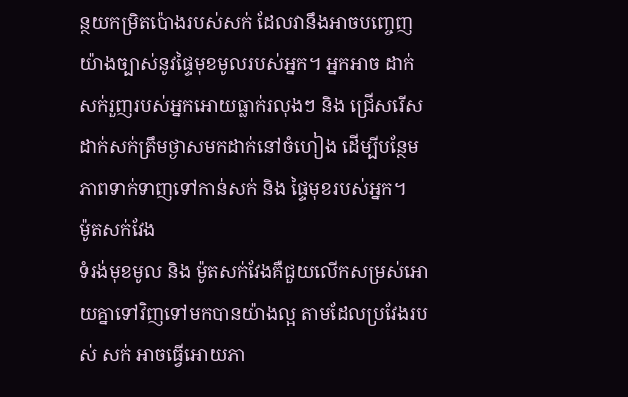ន្ថយកម្រិតប៉ោងរបស់សក់ ដែលវានឹងអាចបញ្ចេញយ៉ាងច្បាស់នូវផ្ទៃមុខមូលរបស់អ្នក។ អ្នកអាច ដាក់សក់រួញរបស់អ្នកអោយធ្លាក់រលុងៗ និង ជ្រើសរើសដាក់សក់ត្រឹមថ្ងាសមកដាក់នៅចំហៀង ដើម្បីបន្ថែមភាពទាក់ទាញទៅកាន់សក់ និង ផ្ទៃមុខរបស់អ្នក។
ម៉ូតសក់វែង
ទំរង់មុខមូល និង ម៉ូតសក់វែងគឺជួយលើកសម្រស់អោយគ្នាទៅវិញទៅមកបានយ៉ាងល្អ តាមដែលប្រវែងរបស់ សក់ អាចធ្វើអោយភា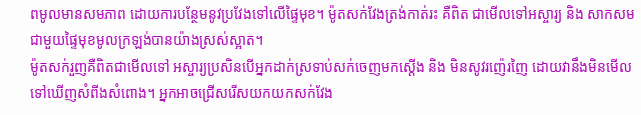ពមូលមានសមភាព ដោយការបន្ថែមនូវប្រវែងទៅលើផ្ទៃមុខ។ ម៉ូតសក់វែងត្រង់កាត់រះ គឺពិត ជាមើលទៅអស្ចារ្យ និង សាកសមជាមួយផ្ទៃមុខមូលក្រឡង់បានយ៉ាងស្រស់ស្អាត។
ម៉ូតសក់រួញគឺពិតជាមើលទៅ អស្ចារ្យប្រសិនបើអ្នកដាក់ស្រទាប់សក់ចេញមកស្តើង និង មិនសូវរញ៉េរញៃ ដោយវានឹងមិនមើលទៅឃើញសំពីងសំពោង។ អ្នកអាចជ្រើសរើសយកយកសក់វែង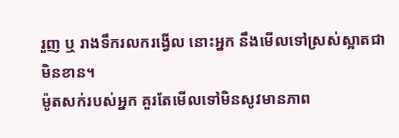រួញ ឬ រាងទឹករលករង្វើល នោះអ្នក នឹងមើលទៅស្រស់ស្អាតជាមិនខាន។
ម៉ូតសក់របស់អ្នក គួរតែមើលទៅមិនសូវមានភាព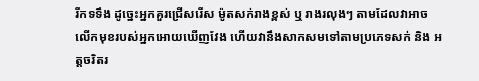រីកទទឹង ដូច្នេះអ្នកគួរជ្រើសរើស ម៉ូតសក់រាងខ្ពស់ ឬ រាងរលុងៗ តាមដែលវាអាចលើកមុខរបស់អ្នកអោយឃើញវែង ហើយវានឹងសាកសមទៅតាមប្រភេទសក់ និង អត្តចរិតរ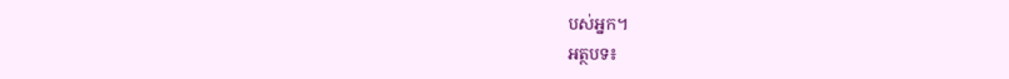បស់អ្នក។
អត្ថបទ៖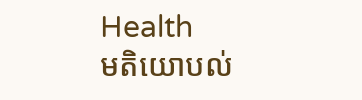Health
មតិយោបល់